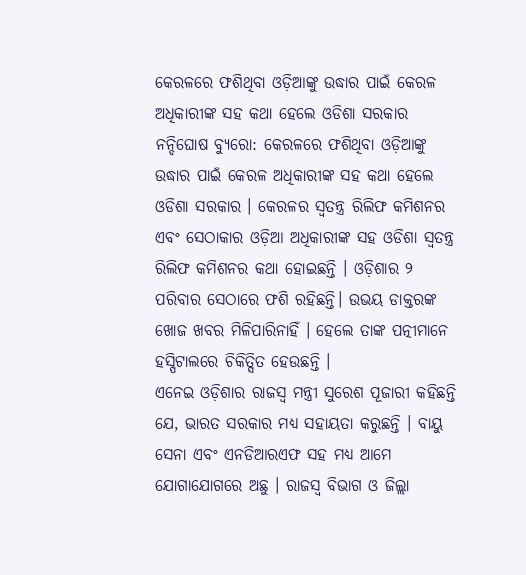କେରଳରେ ଫଶିଥିବା ଓଡ଼ିଆଙ୍କୁ ଉଦ୍ଧାର ପାଇଁ କେରଳ ଅଧିକାରୀଙ୍କ ସହ କଥା ହେଲେ ଓଡିଶା ସରକାର
ନନ୍ଦିଘୋଷ ବ୍ୟୁରୋ: କେରଳରେ ଫଶିଥିବା ଓଡ଼ିଆଙ୍କୁ ଉଦ୍ଧାର ପାଇଁ କେରଳ ଅଧିକାରୀଙ୍କ ସହ କଥା ହେଲେ ଓଡିଶା ସରକାର । କେରଳର ସ୍ୱତନ୍ତ୍ର ରିଲିଫ କମିଶନର ଏବଂ ସେଠାକାର ଓଡ଼ିଆ ଅଧିକାରୀଙ୍କ ସହ ଓଡିଶା ସ୍ୱତନ୍ତ୍ର ରିଲିଫ କମିଶନର କଥା ହୋଇଛନ୍ତି । ଓଡ଼ିଶାର ୨ ପରିବାର ସେଠାରେ ଫଶି ରହିଛନ୍ତି। ଉଭୟ ଡାକ୍ତରଙ୍କ ଖୋଜ ଖବର ମିଳିପାରିନାହିଁ । ହେଲେ ତାଙ୍କ ପତ୍ନୀମାନେ ହସ୍ପିଟାଲରେ ଚିକିତ୍ସିତ ହେଉଛନ୍ତି ।
ଏନେଇ ଓଡ଼ିଶାର ରାଜସ୍ବ ମନ୍ତ୍ରୀ ସୁରେଶ ପୂଜାରୀ କହିଛନ୍ତି ଯେ, ଭାରତ ସରକାର ମଧ୍ୟ ସହାୟତା କରୁଛନ୍ତି । ବାୟୁ ସେନା ଏବଂ ଏନଡିଆରଏଫ ସହ ମଧ୍ୟ ଆମେ ଯୋଗାଯୋଗରେ ଅଛୁ । ରାଜସ୍ବ ବିଭାଗ ଓ ଜିଲ୍ଲା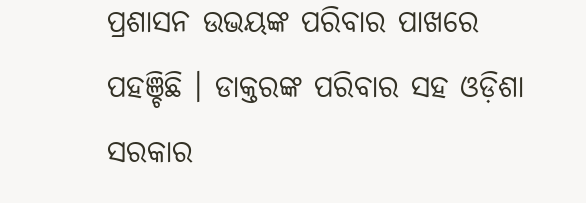ପ୍ରଶାସନ ଉଭୟଙ୍କ ପରିବାର ପାଖରେ ପହଞ୍ଚିଛି । ଡାକ୍ତରଙ୍କ ପରିବାର ସହ ଓଡ଼ିଶା ସରକାର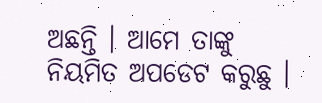ଅଛନ୍ତି । ଆମେ ତାଙ୍କୁ ନିୟମିତ ଅପଡେଟ କରୁଛୁ ।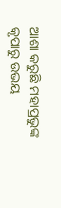ଆଶା କରୁଛି ମହାପ୍ରଭୁଙ୍କ କୃପାରୁ ଉଭୟ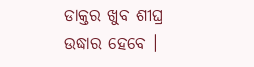ଡାକ୍ତର ଖୁବ ଶୀଘ୍ର ଉଦ୍ଧାର ହେବେ ।